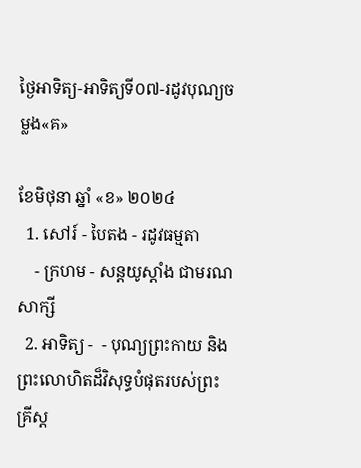ថ្ងៃអាទិត្យ-អាទិត្យទី០៧-រដូវបុណ្យចម្លង«គ»

ខែមិថុនា ឆ្នាំ «ខ» ២០២៤
  1. សៅរ៍ - បៃតង - រដូវធម្មតា
    - ក្រហម - សន្ដយូស្ដាំង ជាមរណសាក្សី
  2. អាទិត្យ -  - បុណ្យព្រះកាយ និងព្រះលោហិតដ៏វិសុទ្ធបំផុតរបស់ព្រះគ្រីស្ដ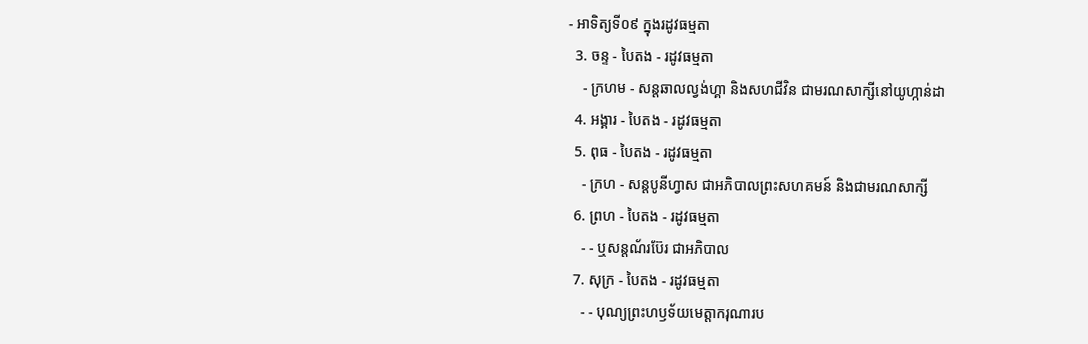- អាទិត្យទី០៩ ក្នុងរដូវធម្មតា
  3. ចន្ទ - បៃតង - រដូវធម្មតា
    - ក្រហម - សន្ដឆាលល្វង់ហ្គា និងសហជីវិន ជាមរណសាក្សីនៅយូហ្កាន់ដា
  4. អង្គារ - បៃតង - រដូវធម្មតា
  5. ពុធ - បៃតង - រដូវធម្មតា
    - ក្រហ - សន្ដបូនីហ្វាស ជាអភិបាលព្រះសហគមន៍ និងជាមរណសាក្សី
  6. ព្រហ - បៃតង - រដូវធម្មតា
    - - ឬសន្ដណ័រប៊ែរ ជាអភិបាល
  7. សុក្រ - បៃតង - រដូវធម្មតា
    - - បុណ្យព្រះហឫទ័យមេត្ដាករុណារប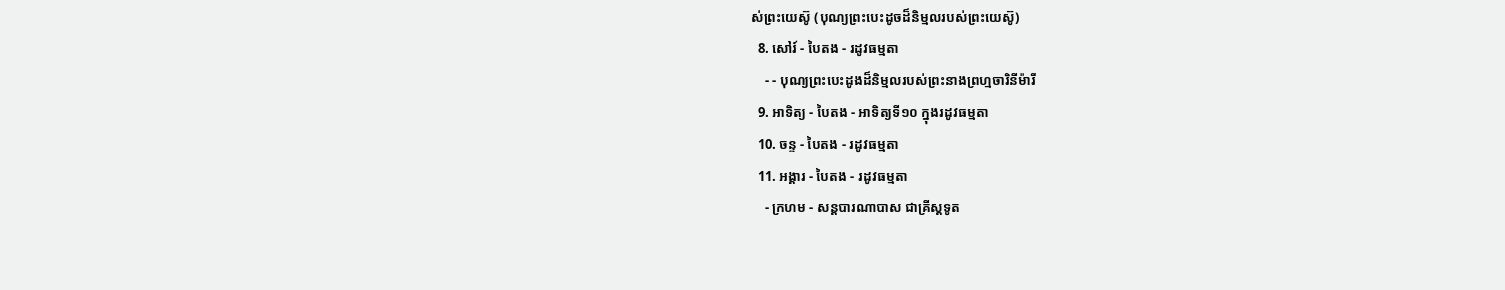ស់ព្រះយេស៊ូ (បុណ្យព្រះបេះដូចដ៏និម្មលរបស់ព្រះយេស៊ូ)
  8. សៅរ៍ - បៃតង - រដូវធម្មតា
    - - បុណ្យព្រះបេះដូងដ៏និម្មលរបស់ព្រះនាងព្រហ្មចារិនីម៉ារី
  9. អាទិត្យ - បៃតង - អាទិត្យទី១០ ក្នុងរដូវធម្មតា
  10. ចន្ទ - បៃតង - រដូវធម្មតា
  11. អង្គារ - បៃតង - រដូវធម្មតា
    - ក្រហម - សន្ដបារណាបាស ជាគ្រីស្ដទូត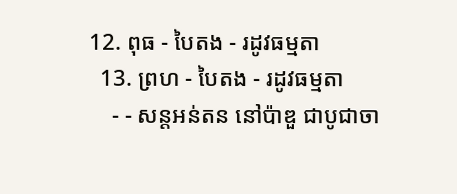12. ពុធ - បៃតង - រដូវធម្មតា
  13. ព្រហ - បៃតង - រដូវធម្មតា
    - - សន្ដអន់តន នៅប៉ាឌួ ជាបូជាចា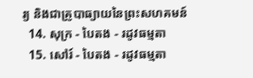រ្យ និងជាគ្រូបាធ្យាយនៃព្រះសហគមន៍
  14. សុក្រ - បៃតង - រដូវធម្មតា
  15. សៅរ៍ - បៃតង - រដូវធម្មតា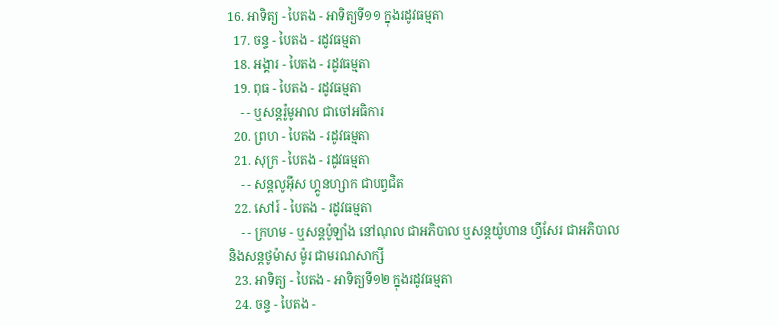16. អាទិត្យ - បៃតង - អាទិត្យទី១១ ក្នុងរដូវធម្មតា
  17. ចន្ទ - បៃតង - រដូវធម្មតា
  18. អង្គារ - បៃតង - រដូវធម្មតា
  19. ពុធ - បៃតង - រដូវធម្មតា
    - - ឬសន្ដរ៉ូមូអាល ជាចៅអធិការ
  20. ព្រហ - បៃតង - រដូវធម្មតា
  21. សុក្រ - បៃតង - រដូវធម្មតា
    - - សន្ដលូអ៊ីស ហ្គូនហ្សាក ជាបព្វជិត
  22. សៅរ៍ - បៃតង - រដូវធម្មតា
    - - ក្រហម - ឬសន្ដប៉ូឡាំង នៅណុល ជាអភិបាល ឬសន្ដយ៉ូហាន ហ្វីសែរ ជាអភិបាល និងសន្ដថូម៉ាស ម៉ូរ ជាមរណសាក្សី
  23. អាទិត្យ - បៃតង - អាទិត្យទី១២ ក្នុងរដូវធម្មតា
  24. ចន្ទ - បៃតង -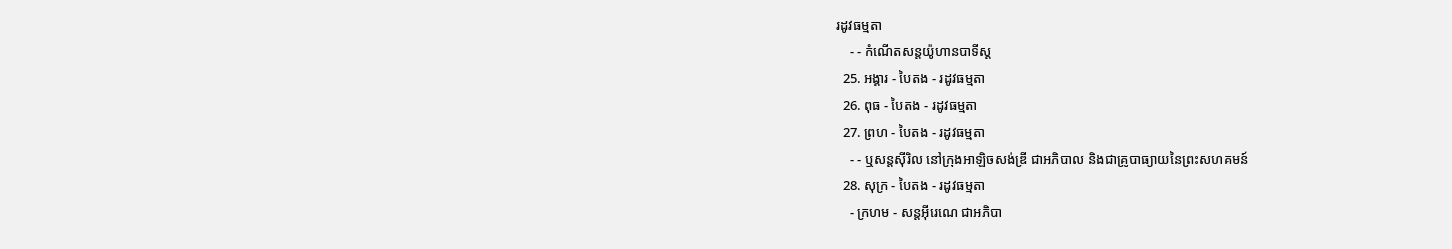រដូវធម្មតា
    - - កំណើតសន្ដយ៉ូហានបាទីស្ដ
  25. អង្គារ - បៃតង - រដូវធម្មតា
  26. ពុធ - បៃតង - រដូវធម្មតា
  27. ព្រហ - បៃតង - រដូវធម្មតា
    - - ឬសន្ដស៊ីរិល នៅក្រុងអាឡិចសង់ឌ្រី ជាអភិបាល និងជាគ្រូបាធ្យាយនៃព្រះសហគមន៍
  28. សុក្រ - បៃតង - រដូវធម្មតា
    - ក្រហម - សន្ដអ៊ីរេណេ ជាអភិបា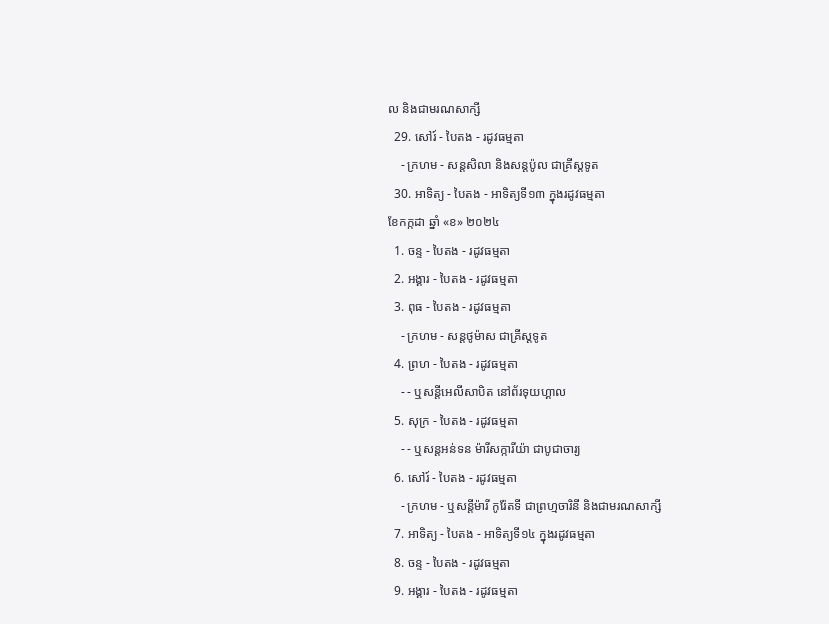ល និងជាមរណសាក្សី
  29. សៅរ៍ - បៃតង - រដូវធម្មតា
    - ក្រហម - សន្ដសិលា និងសន្ដប៉ូល ជាគ្រីស្ដទូត
  30. អាទិត្យ - បៃតង - អាទិត្យទី១៣ ក្នុងរដូវធម្មតា
ខែកក្កដា ឆ្នាំ «ខ» ២០២៤
  1. ចន្ទ - បៃតង - រដូវធម្មតា
  2. អង្គារ - បៃតង - រដូវធម្មតា
  3. ពុធ - បៃតង - រដូវធម្មតា
    - ក្រហម - សន្ដថូម៉ាស ជាគ្រីស្ដទូត
  4. ព្រហ - បៃតង - រដូវធម្មតា
    - - ឬសន្ដីអេលីសាបិត នៅព័រទុយហ្គាល
  5. សុក្រ - បៃតង - រដូវធម្មតា
    - - ឬសន្ដអន់ទន ម៉ារីសក្ការីយ៉ា ជាបូជាចារ្យ
  6. សៅរ៍ - បៃតង - រដូវធម្មតា
    - ក្រហម - ឬសន្ដីម៉ារី កូរ៉ែតទី ជាព្រហ្មចារិនី និងជាមរណសាក្សី
  7. អាទិត្យ - បៃតង - អាទិត្យទី១៤ ក្នុងរដូវធម្មតា
  8. ចន្ទ - បៃតង - រដូវធម្មតា
  9. អង្គារ - បៃតង - រដូវធម្មតា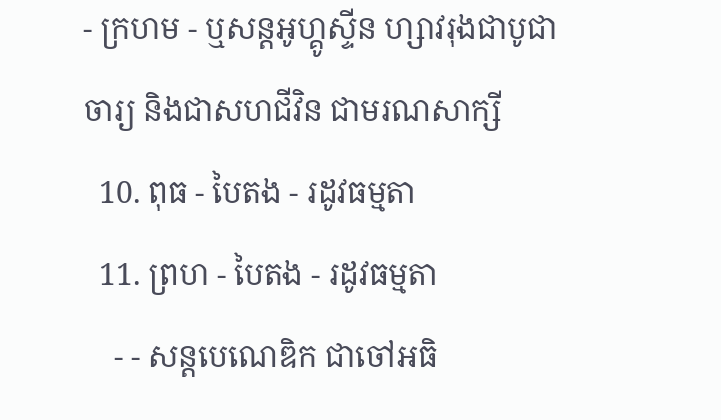- ក្រហម - ឬសន្ដអូហ្គូស្ទីន ហ្សាវរុងជាបូជាចារ្យ និងជាសហជីវិន ជាមរណសាក្សី
  10. ពុធ - បៃតង - រដូវធម្មតា
  11. ព្រហ - បៃតង - រដូវធម្មតា
    - - សន្ដបេណេឌិក ជាចៅអធិ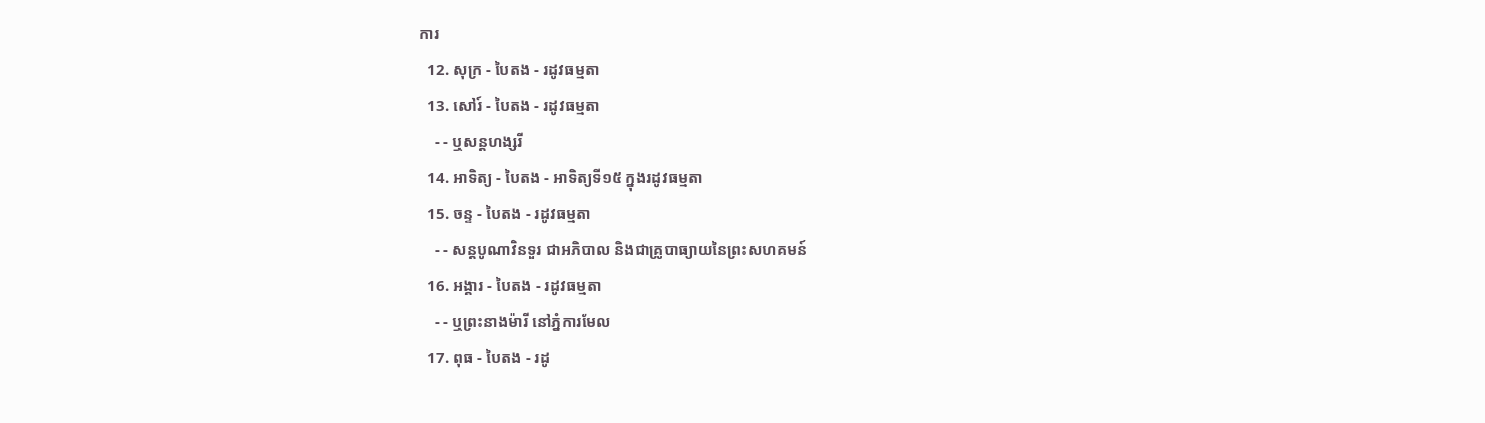ការ
  12. សុក្រ - បៃតង - រដូវធម្មតា
  13. សៅរ៍ - បៃតង - រដូវធម្មតា
    - - ឬសន្ដហង្សរី
  14. អាទិត្យ - បៃតង - អាទិត្យទី១៥ ក្នុងរដូវធម្មតា
  15. ចន្ទ - បៃតង - រដូវធម្មតា
    - - សន្ដបូណាវិនទួរ ជាអភិបាល និងជាគ្រូបាធ្យាយនៃព្រះសហគមន៍
  16. អង្គារ - បៃតង - រដូវធម្មតា
    - - ឬព្រះនាងម៉ារី នៅភ្នំការមែល
  17. ពុធ - បៃតង - រដូ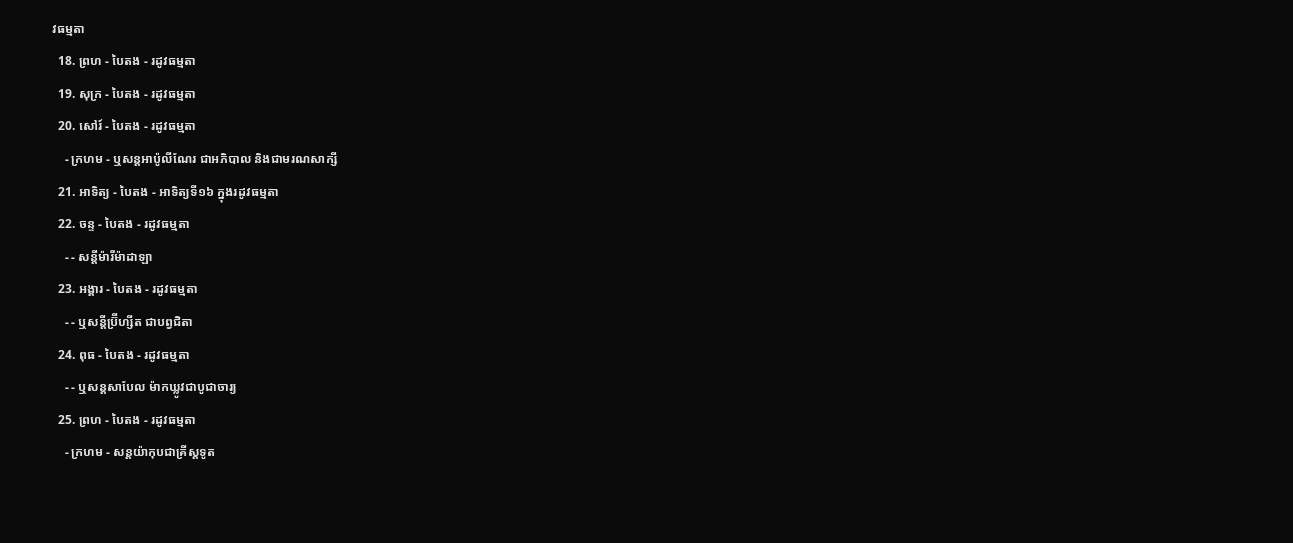វធម្មតា
  18. ព្រហ - បៃតង - រដូវធម្មតា
  19. សុក្រ - បៃតង - រដូវធម្មតា
  20. សៅរ៍ - បៃតង - រដូវធម្មតា
    - ក្រហម - ឬសន្ដអាប៉ូលីណែរ ជាអភិបាល និងជាមរណសាក្សី
  21. អាទិត្យ - បៃតង - អាទិត្យទី១៦ ក្នុងរដូវធម្មតា
  22. ចន្ទ - បៃតង - រដូវធម្មតា
    - - សន្ដីម៉ារីម៉ាដាឡា
  23. អង្គារ - បៃតង - រដូវធម្មតា
    - - ឬសន្ដីប្រ៊ីហ្សីត ជាបព្វជិតា
  24. ពុធ - បៃតង - រដូវធម្មតា
    - - ឬសន្ដសាបែល ម៉ាកឃ្លូវជាបូជាចារ្យ
  25. ព្រហ - បៃតង - រដូវធម្មតា
    - ក្រហម - សន្ដយ៉ាកុបជាគ្រីស្ដទូត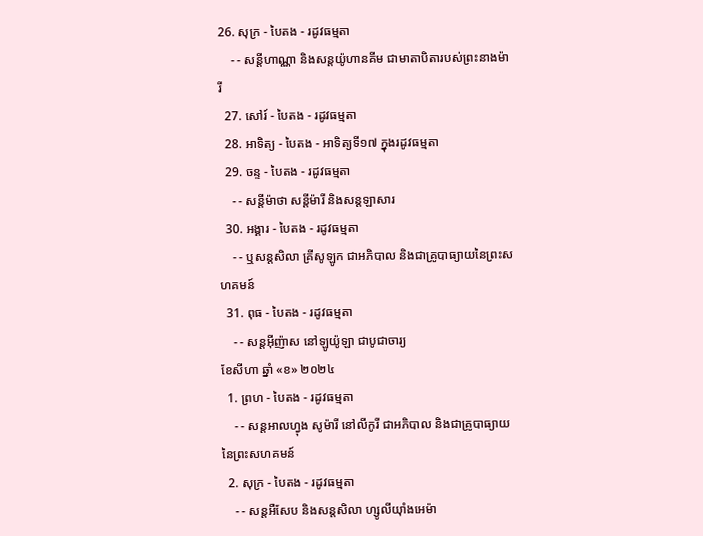26. សុក្រ - បៃតង - រដូវធម្មតា
    - - សន្ដីហាណ្ណា និងសន្ដយ៉ូហានគីម ជាមាតាបិតារបស់ព្រះនាងម៉ារី
  27. សៅរ៍ - បៃតង - រដូវធម្មតា
  28. អាទិត្យ - បៃតង - អាទិត្យទី១៧ ក្នុងរដូវធម្មតា
  29. ចន្ទ - បៃតង - រដូវធម្មតា
    - - សន្ដីម៉ាថា សន្ដីម៉ារី និងសន្ដឡាសារ
  30. អង្គារ - បៃតង - រដូវធម្មតា
    - - ឬសន្ដសិលា គ្រីសូឡូក ជាអភិបាល និងជាគ្រូបាធ្យាយនៃព្រះសហគមន៍
  31. ពុធ - បៃតង - រដូវធម្មតា
    - - សន្ដអ៊ីញ៉ាស នៅឡូយ៉ូឡា ជាបូជាចារ្យ
ខែសីហា ឆ្នាំ «ខ» ២០២៤
  1. ព្រហ - បៃតង - រដូវធម្មតា
    - - សន្ដអាលហ្វុង សូម៉ារី នៅលីកូរី ជាអភិបាល និងជាគ្រូបាធ្យាយនៃព្រះសហគមន៍
  2. សុក្រ - បៃតង - រដូវធម្មតា
    - - សន្តអឺសែប និងសន្តសិលា ហ្សូលីយ៉ាំងអេម៉ា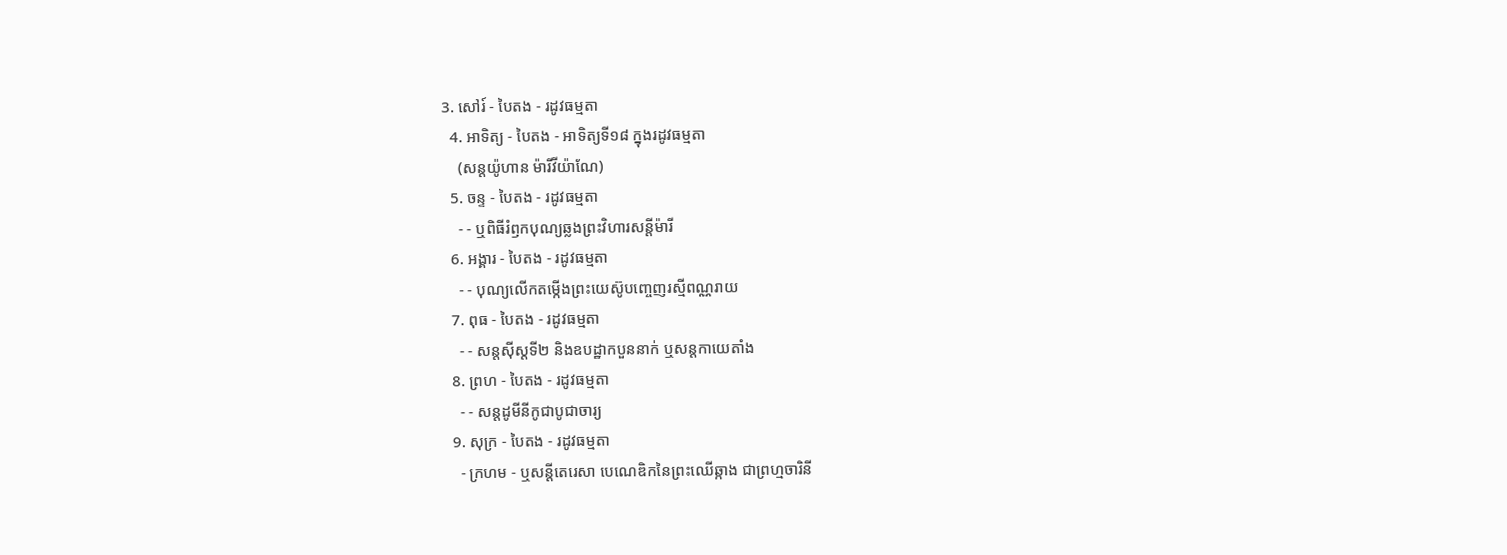3. សៅរ៍ - បៃតង - រដូវធម្មតា
  4. អាទិត្យ - បៃតង - អាទិត្យទី១៨ ក្នុងរដូវធម្មតា
    (សន្តយ៉ូហាន ម៉ារីវីយ៉ាណែ)
  5. ចន្ទ - បៃតង - រដូវធម្មតា
    - - ឬពិធីរំឭកបុណ្យឆ្លងព្រះវិហារសន្តីម៉ារី
  6. អង្គារ - បៃតង - រដូវធម្មតា
    - - បុណ្យលើកតម្កើងព្រះយេស៊ូបញ្ចេញរស្មីពណ្ណរាយ
  7. ពុធ - បៃតង - រដូវធម្មតា
    - - សន្តស៊ីស្តទី២ និងឧបដ្ឋាកបួននាក់ ឬសន្តកាយេតាំង
  8. ព្រហ - បៃតង - រដូវធម្មតា
    - - សន្តដូមីនីកូជាបូជាចារ្យ
  9. សុក្រ - បៃតង - រដូវធម្មតា
    - ក្រហម - ឬសន្ដីតេរេសា បេណេឌិកនៃព្រះឈើឆ្កាង ជាព្រហ្មចារិនី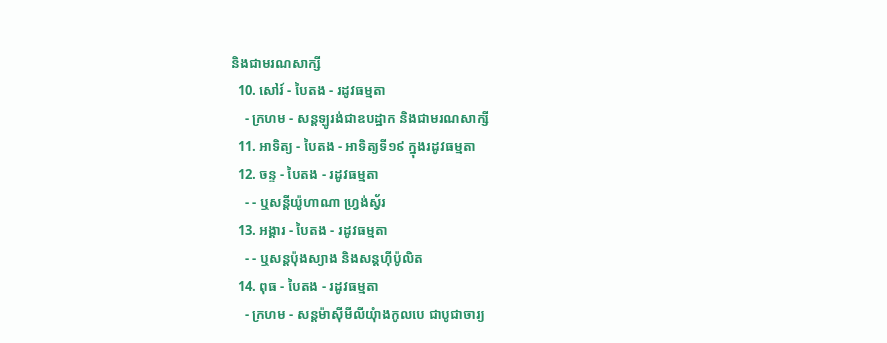និងជាមរណសាក្សី
  10. សៅរ៍ - បៃតង - រដូវធម្មតា
    - ក្រហម - សន្តឡូរង់ជាឧបដ្ឋាក និងជាមរណសាក្សី
  11. អាទិត្យ - បៃតង - អាទិត្យទី១៩ ក្នុងរដូវធម្មតា
  12. ចន្ទ - បៃតង - រដូវធម្មតា
    - - ឬសន្តីយ៉ូហាណា ហ្រ្វង់ស្វ័រ
  13. អង្គារ - បៃតង - រដូវធម្មតា
    - - ឬសន្តប៉ុងស្យាង និងសន្តហ៊ីប៉ូលិត
  14. ពុធ - បៃតង - រដូវធម្មតា
    - ក្រហម - សន្តម៉ាស៊ីមីលីយុំាងកូលបេ ជាបូជាចារ្យ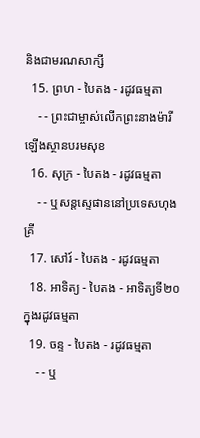និងជាមរណសាក្សី
  15. ព្រហ - បៃតង - រដូវធម្មតា
    - - ព្រះជាម្ចាស់លើកព្រះនាងម៉ារីឡើងស្ថានបរមសុខ
  16. សុក្រ - បៃតង - រដូវធម្មតា
    - - ឬសន្តស្ទេផាននៅប្រទេសហុងគ្រី
  17. សៅរ៍ - បៃតង - រដូវធម្មតា
  18. អាទិត្យ - បៃតង - អាទិត្យទី២០ ក្នុងរដូវធម្មតា
  19. ចន្ទ - បៃតង - រដូវធម្មតា
    - - ឬ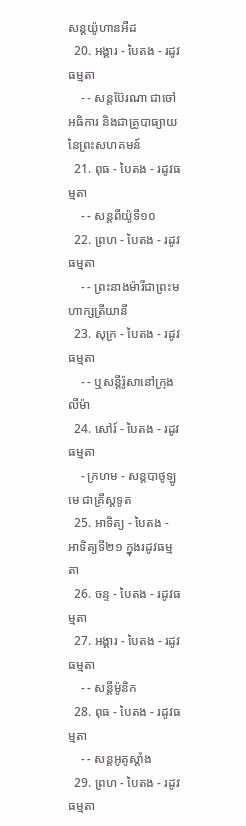សន្តយ៉ូហានអឺដ
  20. អង្គារ - បៃតង - រដូវធម្មតា
    - - សន្តប៊ែរណា ជាចៅអធិការ និងជាគ្រូបាធ្យាយនៃព្រះសហគមន៍
  21. ពុធ - បៃតង - រដូវធម្មតា
    - - សន្តពីយ៉ូទី១០
  22. ព្រហ - បៃតង - រដូវធម្មតា
    - - ព្រះនាងម៉ារីជាព្រះមហាក្សត្រីយានី
  23. សុក្រ - បៃតង - រដូវធម្មតា
    - - ឬសន្តីរ៉ូសានៅក្រុងលីម៉ា
  24. សៅរ៍ - បៃតង - រដូវធម្មតា
    - ក្រហម - សន្តបាថូឡូមេ ជាគ្រីស្ដទូត
  25. អាទិត្យ - បៃតង - អាទិត្យទី២១ ក្នុងរដូវធម្មតា
  26. ចន្ទ - បៃតង - រដូវធម្មតា
  27. អង្គារ - បៃតង - រដូវធម្មតា
    - - សន្ដីម៉ូនិក
  28. ពុធ - បៃតង - រដូវធម្មតា
    - - សន្តអូគូស្តាំង
  29. ព្រហ - បៃតង - រដូវធម្មតា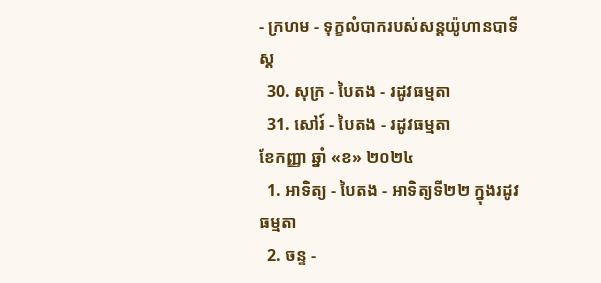- ក្រហម - ទុក្ខលំបាករបស់សន្តយ៉ូហានបាទីស្ដ
  30. សុក្រ - បៃតង - រដូវធម្មតា
  31. សៅរ៍ - បៃតង - រដូវធម្មតា
ខែកញ្ញា ឆ្នាំ «ខ» ២០២៤
  1. អាទិត្យ - បៃតង - អាទិត្យទី២២ ក្នុងរដូវធម្មតា
  2. ចន្ទ -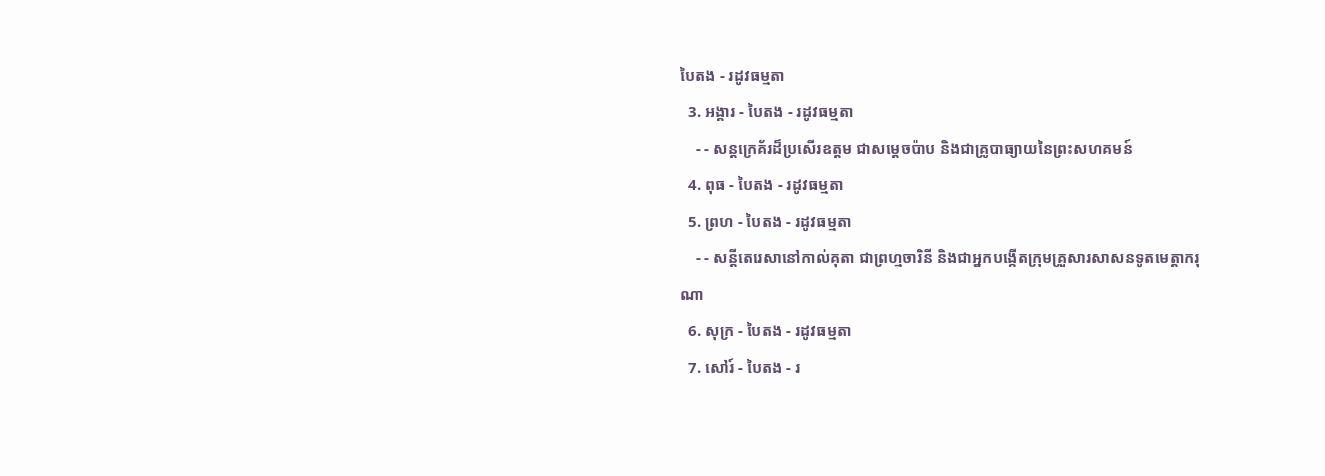បៃតង - រដូវធម្មតា
  3. អង្គារ - បៃតង - រដូវធម្មតា
    - - សន្តក្រេគ័រដ៏ប្រសើរឧត្តម ជាសម្ដេចប៉ាប និងជាគ្រូបាធ្យាយនៃព្រះសហគមន៍
  4. ពុធ - បៃតង - រដូវធម្មតា
  5. ព្រហ - បៃតង - រដូវធម្មតា
    - - សន្តីតេរេសានៅកាល់គុតា ជាព្រហ្មចារិនី និងជាអ្នកបង្កើតក្រុមគ្រួសារសាសនទូតមេត្ដាករុណា
  6. សុក្រ - បៃតង - រដូវធម្មតា
  7. សៅរ៍ - បៃតង - រ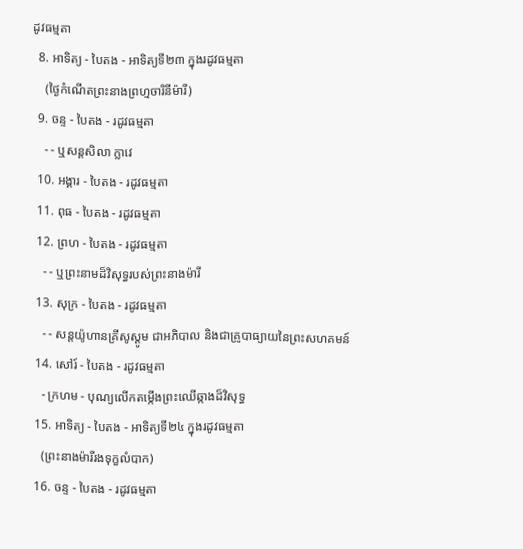ដូវធម្មតា
  8. អាទិត្យ - បៃតង - អាទិត្យទី២៣ ក្នុងរដូវធម្មតា
    (ថ្ងៃកំណើតព្រះនាងព្រហ្មចារិនីម៉ារី)
  9. ចន្ទ - បៃតង - រដូវធម្មតា
    - - ឬសន្តសិលា ក្លាវេ
  10. អង្គារ - បៃតង - រដូវធម្មតា
  11. ពុធ - បៃតង - រដូវធម្មតា
  12. ព្រហ - បៃតង - រដូវធម្មតា
    - - ឬព្រះនាមដ៏វិសុទ្ធរបស់ព្រះនាងម៉ារី
  13. សុក្រ - បៃតង - រដូវធម្មតា
    - - សន្តយ៉ូហានគ្រីសូស្តូម ជាអភិបាល និងជាគ្រូបាធ្យាយនៃព្រះសហគមន៍
  14. សៅរ៍ - បៃតង - រដូវធម្មតា
    - ក្រហម - បុណ្យលើកតម្កើងព្រះឈើឆ្កាងដ៏វិសុទ្ធ
  15. អាទិត្យ - បៃតង - អាទិត្យទី២៤ ក្នុងរដូវធម្មតា
    (ព្រះនាងម៉ារីរងទុក្ខលំបាក)
  16. ចន្ទ - បៃតង - រដូវធម្មតា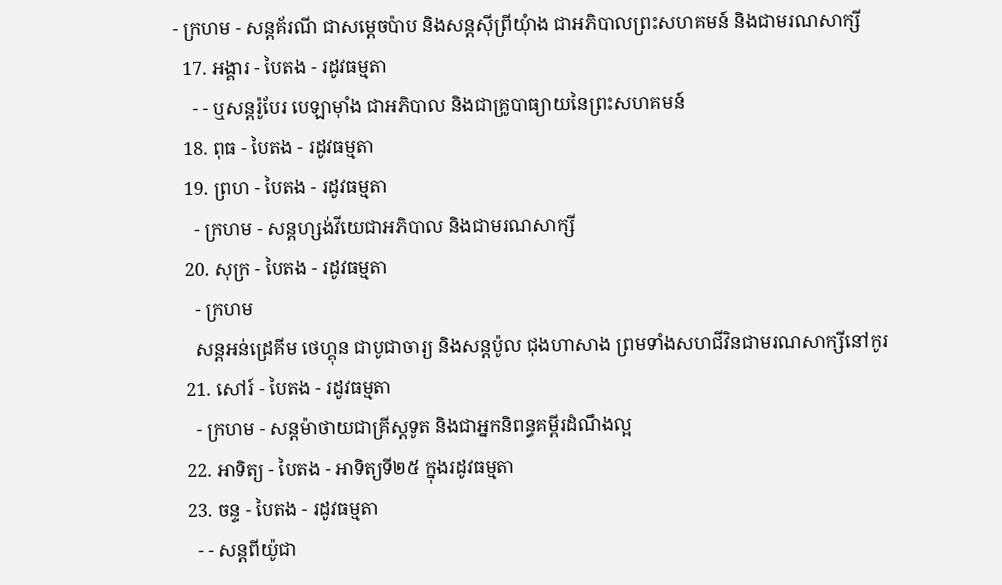- ក្រហម - សន្តគ័រណី ជាសម្ដេចប៉ាប និងសន្តស៊ីព្រីយុំាង ជាអភិបាលព្រះសហគមន៍ និងជាមរណសាក្សី
  17. អង្គារ - បៃតង - រដូវធម្មតា
    - - ឬសន្តរ៉ូបែរ បេឡាម៉ាំង ជាអភិបាល និងជាគ្រូបាធ្យាយនៃព្រះសហគមន៍
  18. ពុធ - បៃតង - រដូវធម្មតា
  19. ព្រហ - បៃតង - រដូវធម្មតា
    - ក្រហម - សន្តហ្សង់វីយេជាអភិបាល និងជាមរណសាក្សី
  20. សុក្រ - បៃតង - រដូវធម្មតា
    - ក្រហម
    សន្តអន់ដ្រេគីម ថេហ្គុន ជាបូជាចារ្យ និងសន្តប៉ូល ជុងហាសាង ព្រមទាំងសហជីវិនជាមរណសាក្សីនៅកូរ
  21. សៅរ៍ - បៃតង - រដូវធម្មតា
    - ក្រហម - សន្តម៉ាថាយជាគ្រីស្តទូត និងជាអ្នកនិពន្ធគម្ពីរដំណឹងល្អ
  22. អាទិត្យ - បៃតង - អាទិត្យទី២៥ ក្នុងរដូវធម្មតា
  23. ចន្ទ - បៃតង - រដូវធម្មតា
    - - សន្តពីយ៉ូជា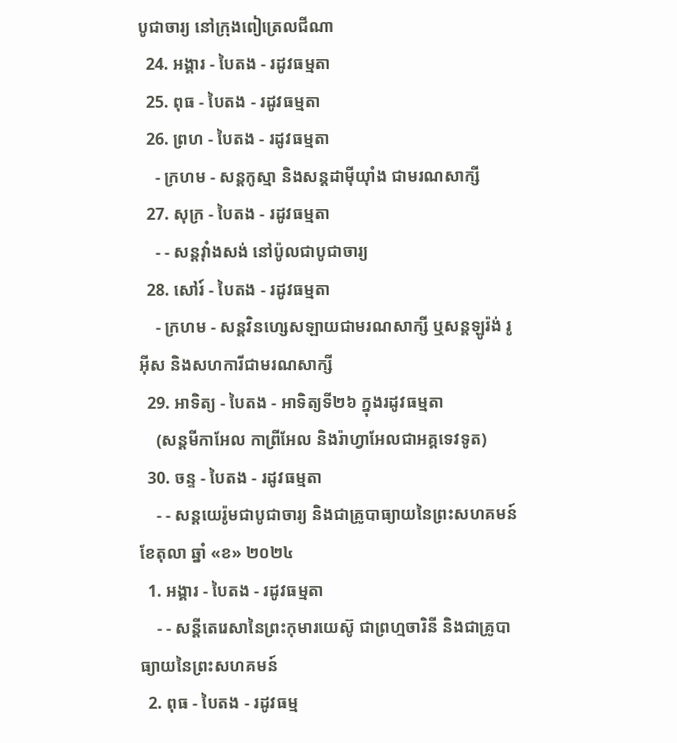បូជាចារ្យ នៅក្រុងពៀត្រេលជីណា
  24. អង្គារ - បៃតង - រដូវធម្មតា
  25. ពុធ - បៃតង - រដូវធម្មតា
  26. ព្រហ - បៃតង - រដូវធម្មតា
    - ក្រហម - សន្តកូស្មា និងសន្តដាម៉ីយុាំង ជាមរណសាក្សី
  27. សុក្រ - បៃតង - រដូវធម្មតា
    - - សន្តវុាំងសង់ នៅប៉ូលជាបូជាចារ្យ
  28. សៅរ៍ - បៃតង - រដូវធម្មតា
    - ក្រហម - សន្តវិនហ្សេសឡាយជាមរណសាក្សី ឬសន្តឡូរ៉ង់ រូអ៊ីស និងសហការីជាមរណសាក្សី
  29. អាទិត្យ - បៃតង - អាទិត្យទី២៦ ក្នុងរដូវធម្មតា
    (សន្តមីកាអែល កាព្រីអែល និងរ៉ាហ្វាអែលជាអគ្គទេវទូត)
  30. ចន្ទ - បៃតង - រដូវធម្មតា
    - - សន្ដយេរ៉ូមជាបូជាចារ្យ និងជាគ្រូបាធ្យាយនៃព្រះសហគមន៍
ខែតុលា ឆ្នាំ «ខ» ២០២៤
  1. អង្គារ - បៃតង - រដូវធម្មតា
    - - សន្តីតេរេសានៃព្រះកុមារយេស៊ូ ជាព្រហ្មចារិនី និងជាគ្រូបាធ្យាយនៃព្រះសហគមន៍
  2. ពុធ - បៃតង - រដូវធម្ម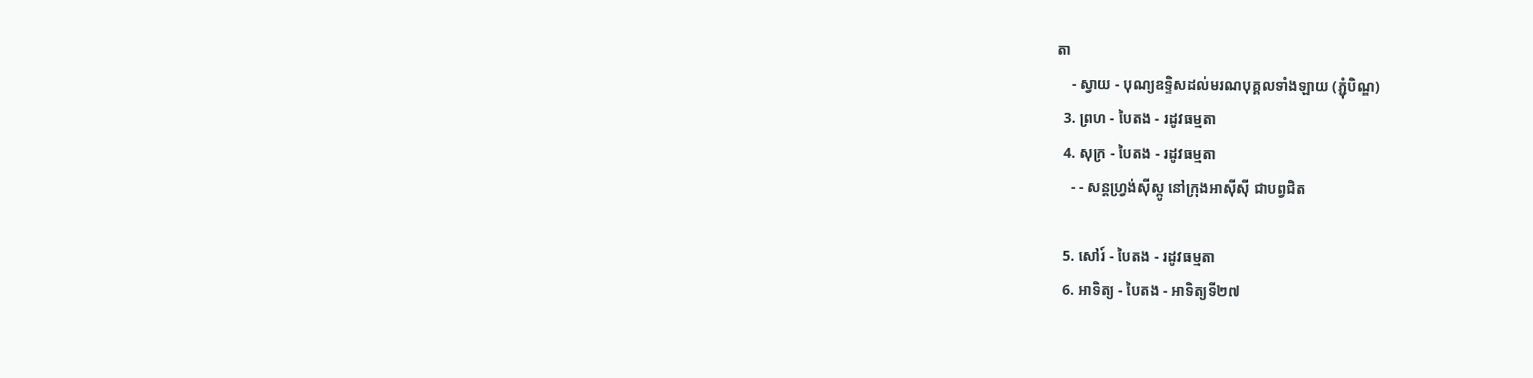តា
    - ស្វាយ - បុណ្យឧទ្ទិសដល់មរណបុគ្គលទាំងឡាយ (ភ្ជុំបិណ្ឌ)
  3. ព្រហ - បៃតង - រដូវធម្មតា
  4. សុក្រ - បៃតង - រដូវធម្មតា
    - - សន្តហ្វ្រង់ស៊ីស្កូ នៅក្រុងអាស៊ីស៊ី ជាបព្វជិត

  5. សៅរ៍ - បៃតង - រដូវធម្មតា
  6. អាទិត្យ - បៃតង - អាទិត្យទី២៧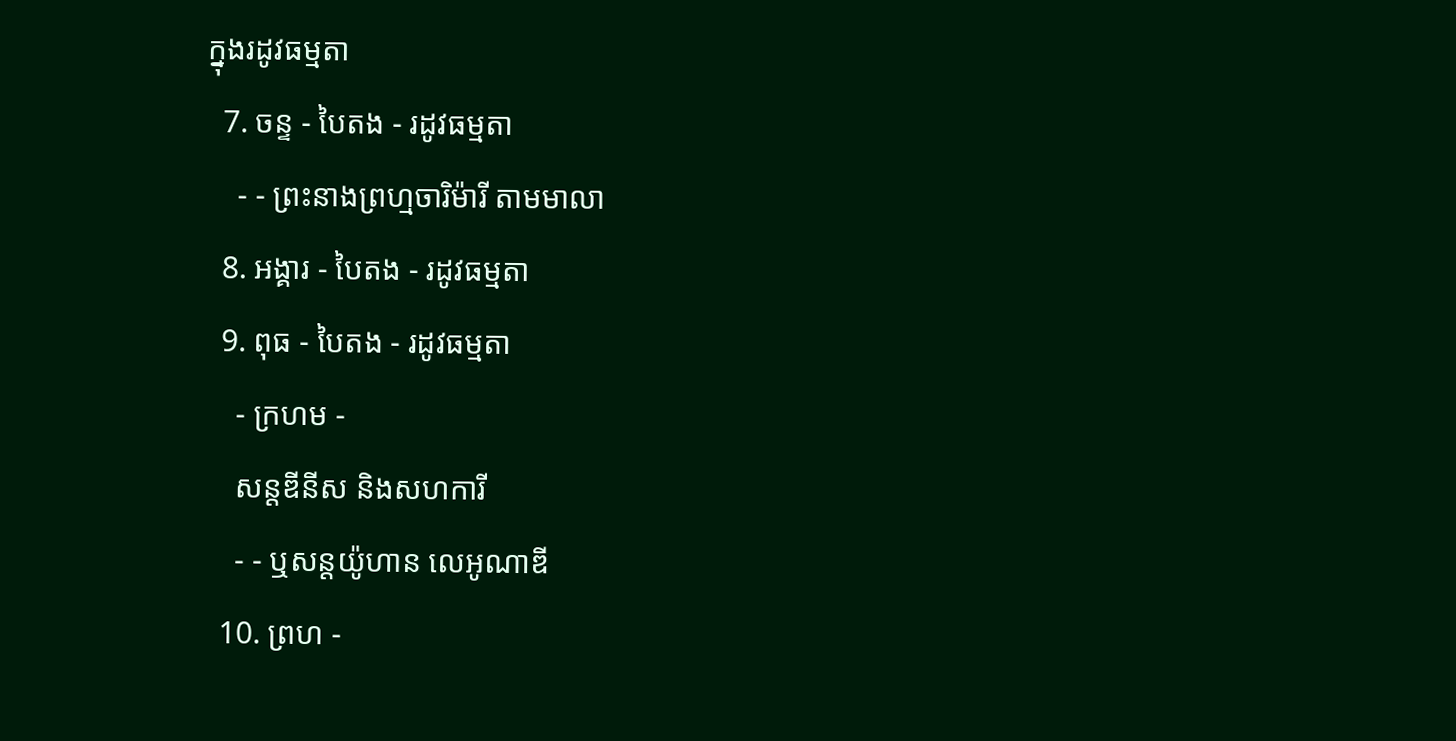ក្នុងរដូវធម្មតា
  7. ចន្ទ - បៃតង - រដូវធម្មតា
    - - ព្រះនាងព្រហ្មចារិម៉ារី តាមមាលា
  8. អង្គារ - បៃតង - រដូវធម្មតា
  9. ពុធ - បៃតង - រដូវធម្មតា
    - ក្រហម -
    សន្តឌីនីស និងសហការី
    - - ឬសន្តយ៉ូហាន លេអូណាឌី
  10. ព្រហ -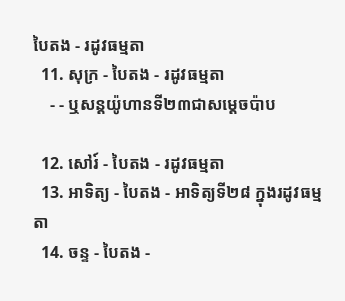បៃតង - រដូវធម្មតា
  11. សុក្រ - បៃតង - រដូវធម្មតា
    - - ឬសន្តយ៉ូហានទី២៣ជាសម្តេចប៉ាប

  12. សៅរ៍ - បៃតង - រដូវធម្មតា
  13. អាទិត្យ - បៃតង - អាទិត្យទី២៨ ក្នុងរដូវធម្មតា
  14. ចន្ទ - បៃតង -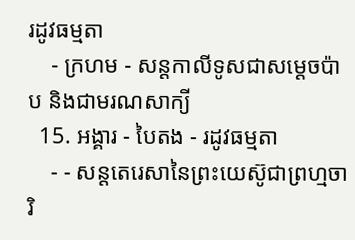រដូវធម្មតា
    - ក្រហម - សន្ដកាលីទូសជាសម្ដេចប៉ាប និងជាមរណសាក្យី
  15. អង្គារ - បៃតង - រដូវធម្មតា
    - - សន្តតេរេសានៃព្រះយេស៊ូជាព្រហ្មចារិ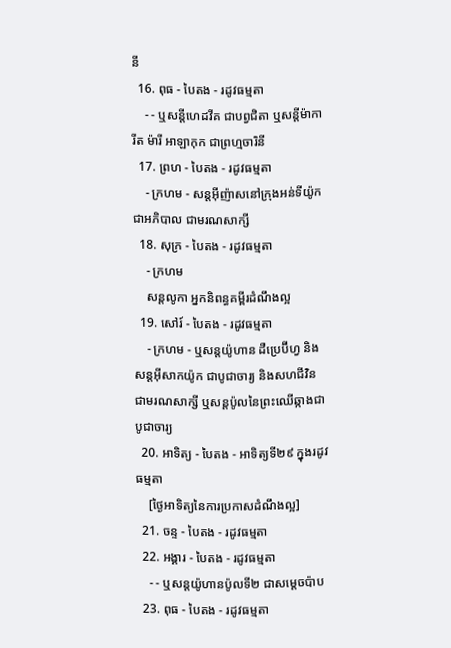នី
  16. ពុធ - បៃតង - រដូវធម្មតា
    - - ឬសន្ដីហេដវីគ ជាបព្វជិតា ឬសន្ដីម៉ាការីត ម៉ារី អាឡាកុក ជាព្រហ្មចារិនី
  17. ព្រហ - បៃតង - រដូវធម្មតា
    - ក្រហម - សន្តអ៊ីញ៉ាសនៅក្រុងអន់ទីយ៉ូកជាអភិបាល ជាមរណសាក្សី
  18. សុក្រ - បៃតង - រដូវធម្មតា
    - ក្រហម
    សន្តលូកា អ្នកនិពន្ធគម្ពីរដំណឹងល្អ
  19. សៅរ៍ - បៃតង - រដូវធម្មតា
    - ក្រហម - ឬសន្ដយ៉ូហាន ដឺប្រេប៊ីហ្វ និងសន្ដអ៊ីសាកយ៉ូក ជាបូជាចារ្យ និងសហជីវិន ជាមរណសាក្សី ឬសន្ដប៉ូលនៃព្រះឈើឆ្កាងជាបូជាចារ្យ
  20. អាទិត្យ - បៃតង - អាទិត្យទី២៩ ក្នុងរដូវធម្មតា
    [ថ្ងៃអាទិត្យនៃការប្រកាសដំណឹងល្អ]
  21. ចន្ទ - បៃតង - រដូវធម្មតា
  22. អង្គារ - បៃតង - រដូវធម្មតា
    - - ឬសន្តយ៉ូហានប៉ូលទី២ ជាសម្ដេចប៉ាប
  23. ពុធ - បៃតង - រដូវធម្មតា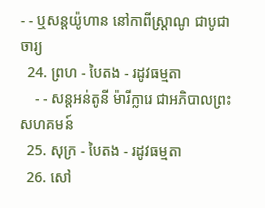- - ឬសន្ដយ៉ូហាន នៅកាពីស្រ្ដាណូ ជាបូជាចារ្យ
  24. ព្រហ - បៃតង - រដូវធម្មតា
    - - សន្តអន់តូនី ម៉ារីក្លារេ ជាអភិបាលព្រះសហគមន៍
  25. សុក្រ - បៃតង - រដូវធម្មតា
  26. សៅ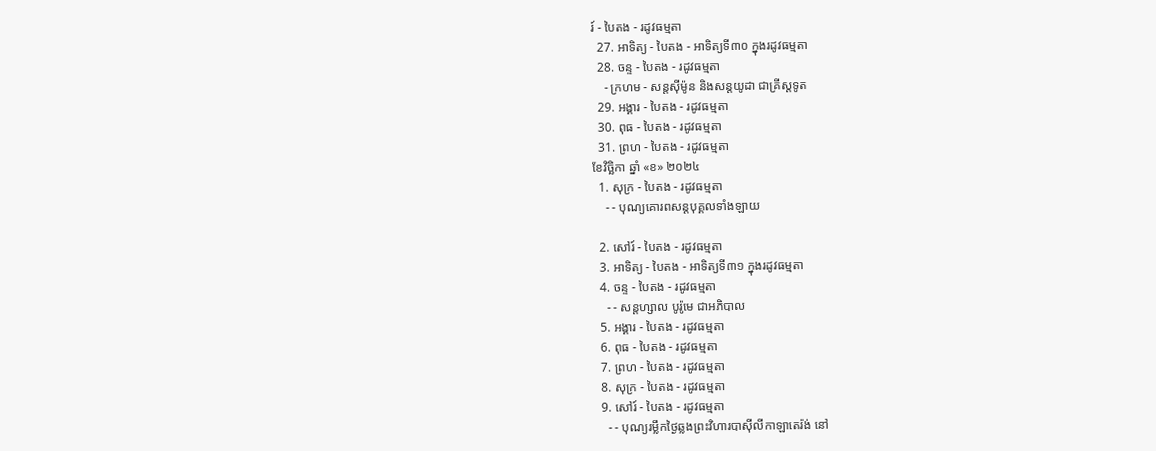រ៍ - បៃតង - រដូវធម្មតា
  27. អាទិត្យ - បៃតង - អាទិត្យទី៣០ ក្នុងរដូវធម្មតា
  28. ចន្ទ - បៃតង - រដូវធម្មតា
    - ក្រហម - សន្ដស៊ីម៉ូន និងសន្ដយូដា ជាគ្រីស្ដទូត
  29. អង្គារ - បៃតង - រដូវធម្មតា
  30. ពុធ - បៃតង - រដូវធម្មតា
  31. ព្រហ - បៃតង - រដូវធម្មតា
ខែវិច្ឆិកា ឆ្នាំ «ខ» ២០២៤
  1. សុក្រ - បៃតង - រដូវធម្មតា
    - - បុណ្យគោរពសន្ដបុគ្គលទាំងឡាយ

  2. សៅរ៍ - បៃតង - រដូវធម្មតា
  3. អាទិត្យ - បៃតង - អាទិត្យទី៣១ ក្នុងរដូវធម្មតា
  4. ចន្ទ - បៃតង - រដូវធម្មតា
    - - សន្ដហ្សាល បូរ៉ូមេ ជាអភិបាល
  5. អង្គារ - បៃតង - រដូវធម្មតា
  6. ពុធ - បៃតង - រដូវធម្មតា
  7. ព្រហ - បៃតង - រដូវធម្មតា
  8. សុក្រ - បៃតង - រដូវធម្មតា
  9. សៅរ៍ - បៃតង - រដូវធម្មតា
    - - បុណ្យរម្លឹកថ្ងៃឆ្លងព្រះវិហារបាស៊ីលីកាឡាតេរ៉ង់ នៅ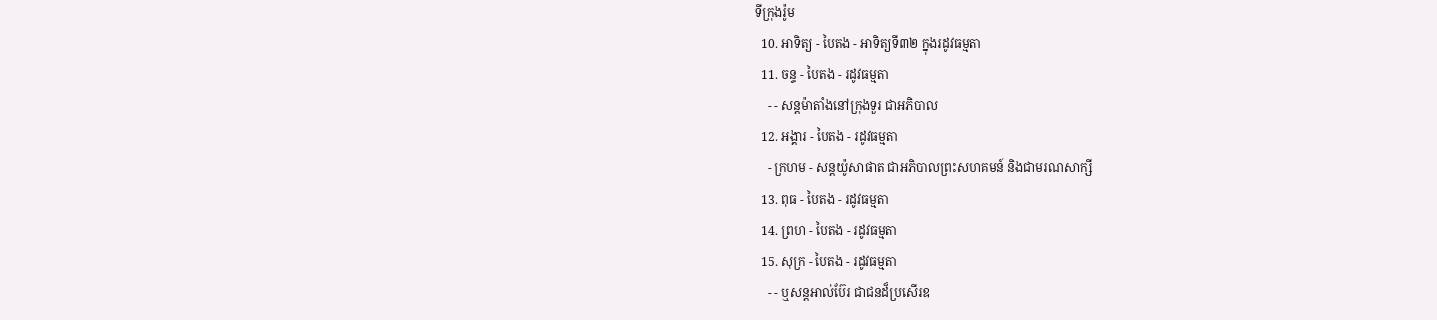ទីក្រុងរ៉ូម
  10. អាទិត្យ - បៃតង - អាទិត្យទី៣២ ក្នុងរដូវធម្មតា
  11. ចន្ទ - បៃតង - រដូវធម្មតា
    - - សន្ដម៉ាតាំងនៅក្រុងទួរ ជាអភិបាល
  12. អង្គារ - បៃតង - រដូវធម្មតា
    - ក្រហម - សន្ដយ៉ូសាផាត ជាអភិបាលព្រះសហគមន៍ និងជាមរណសាក្សី
  13. ពុធ - បៃតង - រដូវធម្មតា
  14. ព្រហ - បៃតង - រដូវធម្មតា
  15. សុក្រ - បៃតង - រដូវធម្មតា
    - - ឬសន្ដអាល់ប៊ែរ ជាជនដ៏ប្រសើរឧ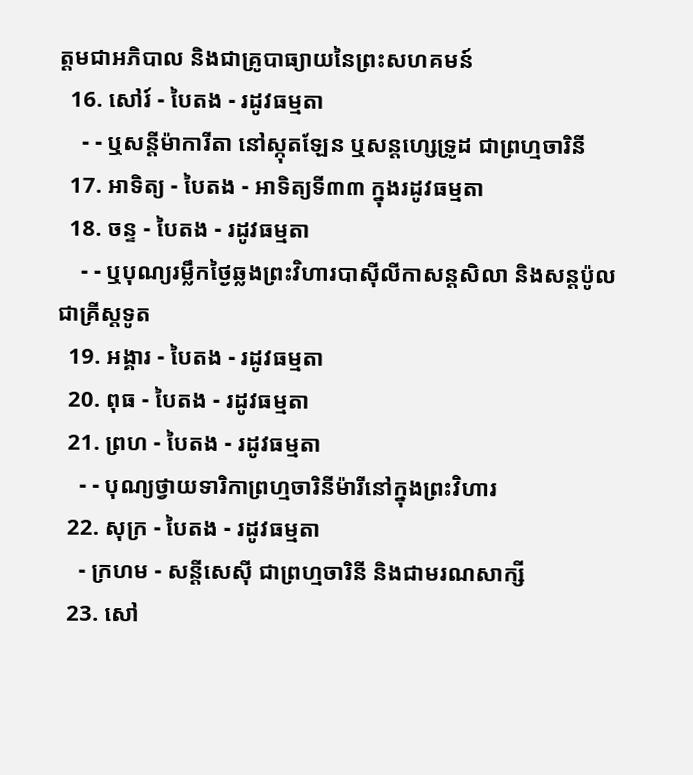ត្ដមជាអភិបាល និងជាគ្រូបាធ្យាយនៃព្រះសហគមន៍
  16. សៅរ៍ - បៃតង - រដូវធម្មតា
    - - ឬសន្ដីម៉ាការីតា នៅស្កុតឡែន ឬសន្ដហ្សេទ្រូដ ជាព្រហ្មចារិនី
  17. អាទិត្យ - បៃតង - អាទិត្យទី៣៣ ក្នុងរដូវធម្មតា
  18. ចន្ទ - បៃតង - រដូវធម្មតា
    - - ឬបុណ្យរម្លឹកថ្ងៃឆ្លងព្រះវិហារបាស៊ីលីកាសន្ដសិលា និងសន្ដប៉ូលជាគ្រីស្ដទូត
  19. អង្គារ - បៃតង - រដូវធម្មតា
  20. ពុធ - បៃតង - រដូវធម្មតា
  21. ព្រហ - បៃតង - រដូវធម្មតា
    - - បុណ្យថ្វាយទារិកាព្រហ្មចារិនីម៉ារីនៅក្នុងព្រះវិហារ
  22. សុក្រ - បៃតង - រដូវធម្មតា
    - ក្រហម - សន្ដីសេស៊ី ជាព្រហ្មចារិនី និងជាមរណសាក្សី
  23. សៅ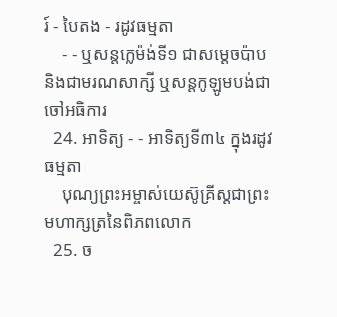រ៍ - បៃតង - រដូវធម្មតា
    - - ឬសន្ដក្លេម៉ង់ទី១ ជាសម្ដេចប៉ាប និងជាមរណសាក្សី ឬសន្ដកូឡូមបង់ជាចៅអធិការ
  24. អាទិត្យ - - អាទិត្យទី៣៤ ក្នុងរដូវធម្មតា
    បុណ្យព្រះអម្ចាស់យេស៊ូគ្រីស្ដជាព្រះមហាក្សត្រនៃពិភពលោក
  25. ច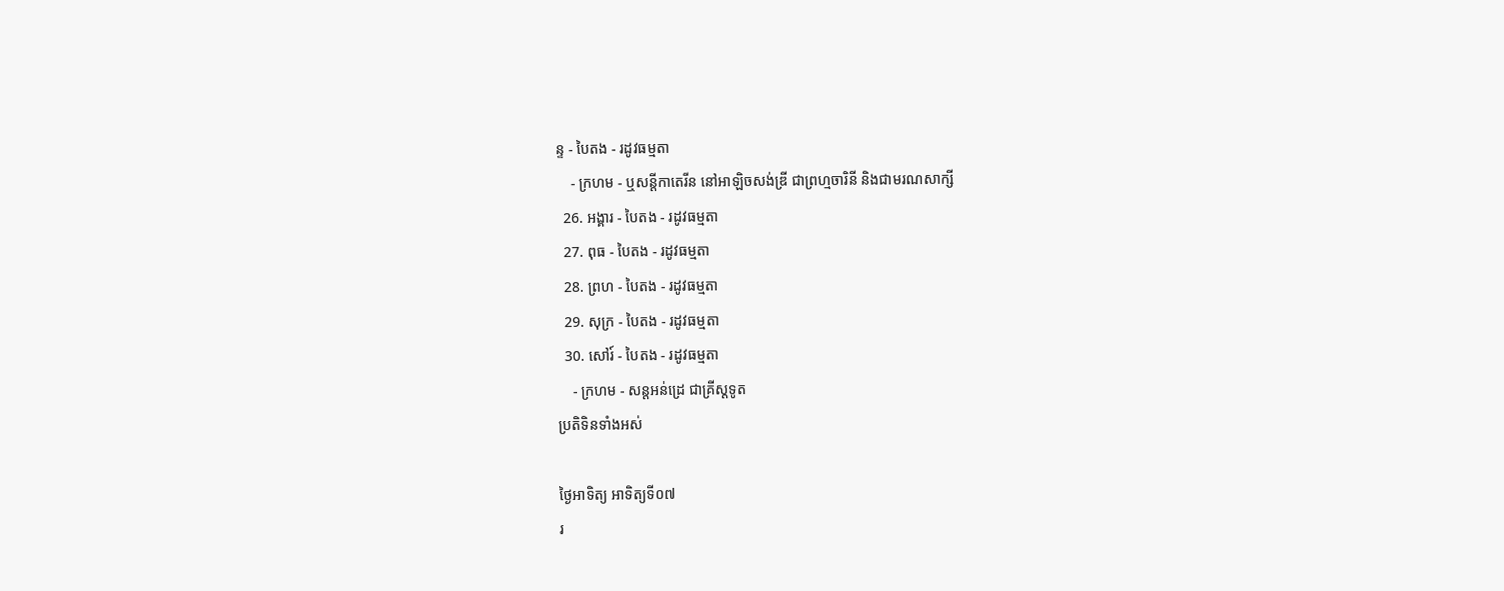ន្ទ - បៃតង - រដូវធម្មតា
    - ក្រហម - ឬសន្ដីកាតេរីន នៅអាឡិចសង់ឌ្រី ជាព្រហ្មចារិនី និងជាមរណសាក្សី
  26. អង្គារ - បៃតង - រដូវធម្មតា
  27. ពុធ - បៃតង - រដូវធម្មតា
  28. ព្រហ - បៃតង - រដូវធម្មតា
  29. សុក្រ - បៃតង - រដូវធម្មតា
  30. សៅរ៍ - បៃតង - រដូវធម្មតា
    - ក្រហម - សន្ដអន់ដ្រេ ជាគ្រីស្ដទូត
ប្រតិទិនទាំងអស់

ថ្ងៃអាទិត្យ អាទិត្យទី០៧
រ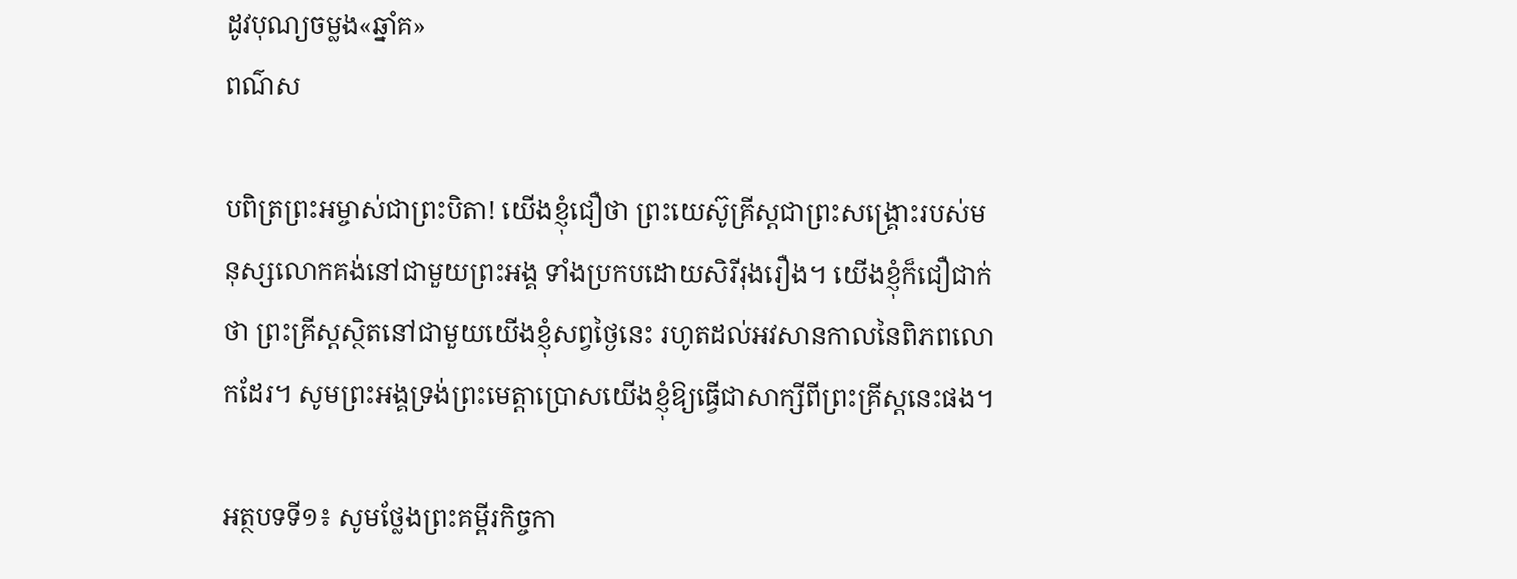ដូវបុណ្យចម្លង«ឆ្នាំគ»
ពណ៌ស

បពិត្រព្រះអម្ចាស់ជាព្រះបិតា! យើងខ្ញុំជឿថា ព្រះយេស៊ូគ្រីស្តជាព្រះសង្គ្រោះរបស់មនុស្សលោកគង់នៅជាមួយព្រះអង្គ ទាំងប្រកបដោយសិរីរុងរឿង។ យើងខ្ញុំក៏ជឿជាក់ថា ព្រះគ្រីស្តស្ថិតនៅជាមួយយើងខ្ញុំសព្វថ្ងៃនេះ រហូតដល់អវសានកាលនៃពិភពលោកដែរ។ សូមព្រះអង្គទ្រង់ព្រះមេត្តាប្រោសយើងខ្ញុំឱ្យធ្វើជាសាក្សីពីព្រះគ្រីស្តនេះផង។

អត្ថបទទី១៖ សូមថ្លែងព្រះគម្ពីរកិច្ចកា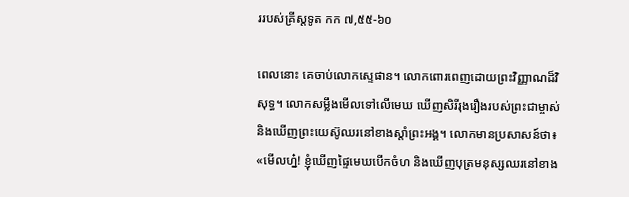ររបស់គ្រីស្តទូត កក ៧,៥៥-៦០

ពេលនោះ គេចាប់លោកស្ទេផាន។ លោកពោរពេញដោយព្រះវិញ្ញាណដ៏វិសុទ្ធ។ លោកសម្លឹងមើលទៅលើមេឃ ឃើញសិរីរុងរឿងរបស់ព្រះជាម្ចាស់ និងឃើញព្រះយេស៊ូឈរនៅខាងស្តាំព្រះអង្គ។ លោកមានប្រសាសន៍ថា៖ «មើលហ្ន៎! ខ្ញុំឃើញផ្ទៃមេឃបើកចំហ និងឃើញបុត្រមនុស្សឈរនៅខាង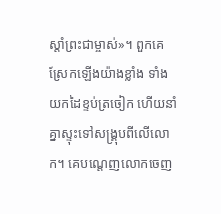ស្តាំព្រះជាម្ចាស់»។ ពួកគេស្រែកឡើងយ៉ាងខ្លាំង ទាំងយកដៃខ្ទប់ត្រចៀក ហើយនាំគ្នាស្ទុះទៅសង្គ្រុបពីលើលោក។ គេបណ្តេញលោកចេញ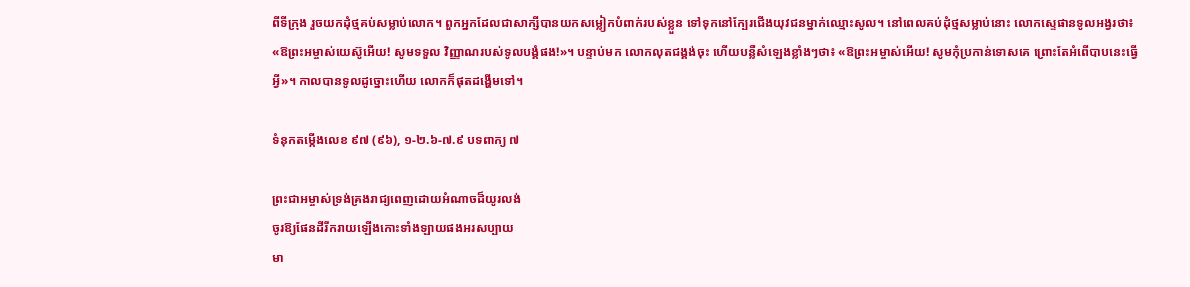ពីទីក្រុង រួចយកដុំថ្មគប់សម្លាប់លោក។ ពួកអ្នកដែលជាសាក្សីបានយកសម្លៀកបំពាក់របស់ខ្លួន ទៅទុកនៅក្បែរជើងយុវជនម្នាក់ឈ្មោះសូល។ នៅពេលគប់ដុំថ្មសម្លាប់នោះ លោកស្ទេផានទូលអង្វរថា៖ «ឱព្រះអម្ចាស់យេស៊ូអើយ! សូមទទួល វិញ្ញាណរបស់ទូលបង្គំផង!»។ បន្ទាប់មក លោកលុតជង្គង់ចុះ ហើយបន្លឺសំឡេងខ្លាំងៗថា៖ «ឱព្រះអម្ចាស់អើយ! សូមកុំប្រកាន់ទោសគេ ព្រោះតែអំពើបាបនេះធ្វើអ្វី»។ កាលបានទូលដូច្នោះហើយ លោកក៏ផុតដង្ហើមទៅ។

ទំនុកតម្កើងលេខ ៩៧ (៩៦), ១-២.៦-៧.៩ បទពាក្យ ៧

ព្រះជាអម្ចាស់ទ្រង់គ្រងរាជ្យពេញដោយអំណាចដ៏យូរលង់
ចូរឱ្យផែនដីរីករាយឡើងកោះទាំងឡាយផងអរសប្បាយ
មា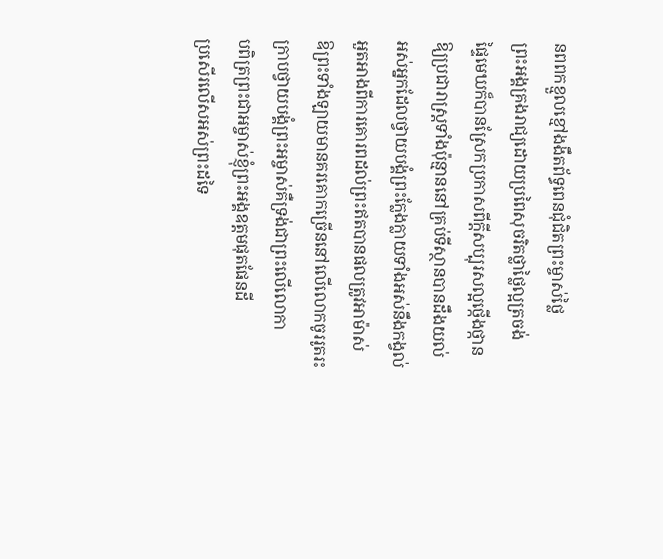នពពកខ្មួលខ្មៅងងឹតព័ទ្ធពេនជុំជិតព្រះម្ចាស់ថ្លៃ
ព្រះអង្គគ្រងរាជ្យដោយប្រពៃសុចរិតថ្លាថ្លៃល្អត្រចង់
ផ្ទៃមេឃក៏បានស្រែកប្រកាសពីក្តីសប្បុរសល្អថ្កើងថ្កាន
ឱ្យប្រជារាស្រ្តទាំងប៉ុន្មាននៅគ្រប់ទីស្ថានបានដឹងយល់
អស់អ្នកដែលថ្វាយបង្គំព្រះក្លែងក្លាយទាំងអស់នឹងកង្វល់
អួតអាងពីការគោរពដល់ព្រះឥតបានផលត្រូវអាម៉ាស់
ឱព្រះទាំងឡាយមានគរគោកច្រើននៅលើលោកចូររូតរះ
ក្រាបថ្វាយបង្គំព្រះអម្ចាស់គឺទ្រង់ជាព្រះលើលោកា
បពិត្រព្រះជាអម្ចាស់ខ្ញុំព្រះអង្គឧត្តមផុតផែនដី
ប្រសើរលើសអស់ព្រះដទៃ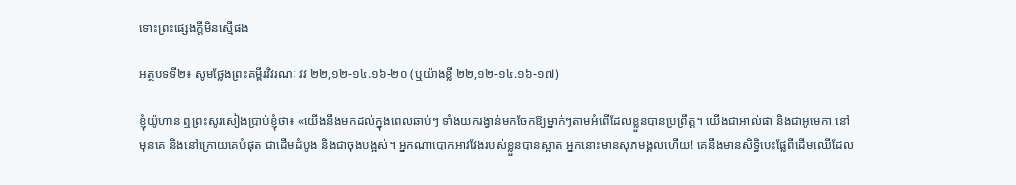ទោះព្រះផ្សេងក្តីមិនស្មើផង

អត្ថបទទី២៖ សូមថ្លែងព្រះគម្ពីរវិវរណៈ វវ ២២,១២-១៤.១៦-២០ (ឬយ៉ាងខ្លី ២២,១២-១៤.១៦-១៧)

ខ្ញុំយ៉ូហាន ឮព្រះសូរសៀងប្រាប់ខ្ញុំថា៖ «យើងនឹងមកដល់ក្នុងពេលឆាប់ៗ ទាំងយករង្វាន់មកចែកឱ្យម្នាក់ៗតាមអំពើដែលខ្លួនបានប្រព្រឹត្ត។ យើងជាអាល់ផា និងជាអូមេកា នៅមុនគេ និងនៅក្រោយគេបំផុត ជាដើមដំបូង និងជាចុងបង្អស់។ អ្នកណាបោកអាវវែងរបស់ខ្លួនបានស្អាត អ្នកនោះមានសុភមង្គលហើយ! គេនឹងមានសិទ្ធិបេះផ្លែពីដើមឈើដែល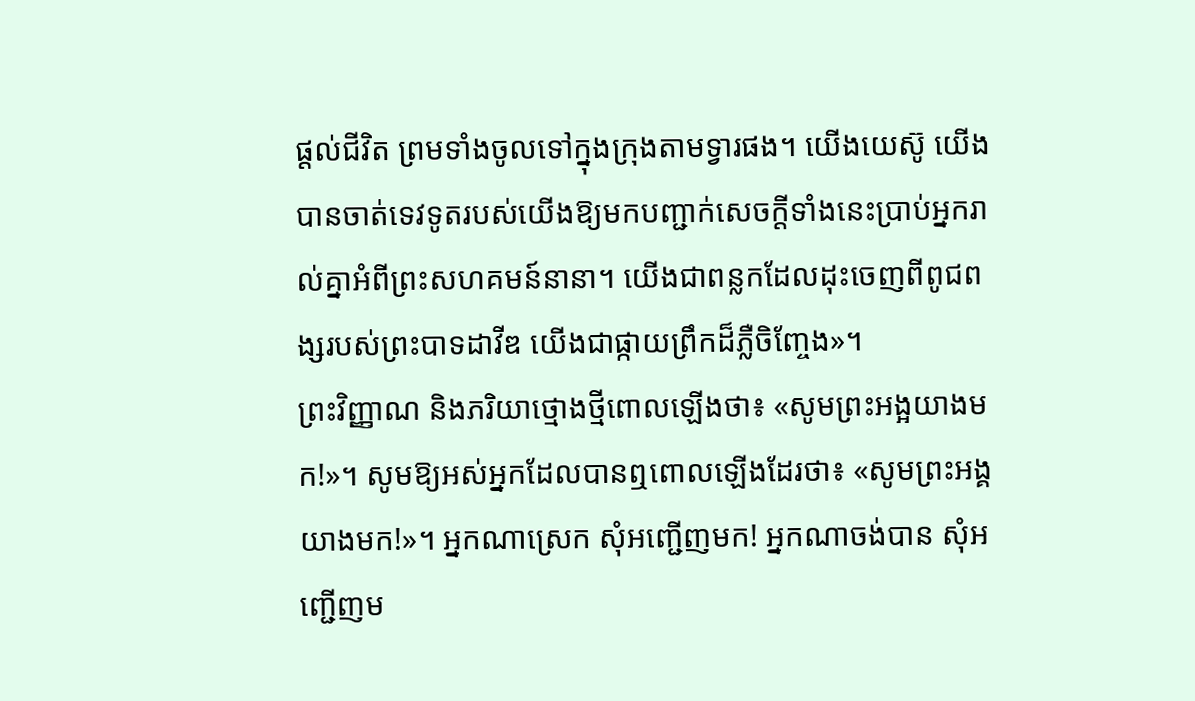ផ្តល់ជីវិត ព្រមទាំងចូលទៅក្នុងក្រុងតាមទ្វារផង។ យើងយេស៊ូ យើងបានចាត់ទេវទូតរបស់យើងឱ្យមកបញ្ជាក់សេចក្តីទាំងនេះប្រាប់អ្នករាល់គ្នាអំពីព្រះសហគមន៍នានា។ យើងជាពន្លកដែលដុះចេញពីពូជពង្សរបស់ព្រះបាទដាវីឌ យើងជាផ្កាយព្រឹកដ៏ភ្លឺចិញ្ចែង»។
ព្រះវិញ្ញាណ និងភរិយាថ្មោងថ្មីពោលឡើងថា៖ «សូមព្រះអង្អយាងមក!»។ សូមឱ្យអស់អ្នកដែលបានឮពោលឡើងដែរថា៖ «សូមព្រះអង្គយាងមក!»។ អ្នកណាស្រេក សុំអញ្ជើញមក! អ្នកណាចង់បាន សុំអញ្ជើញម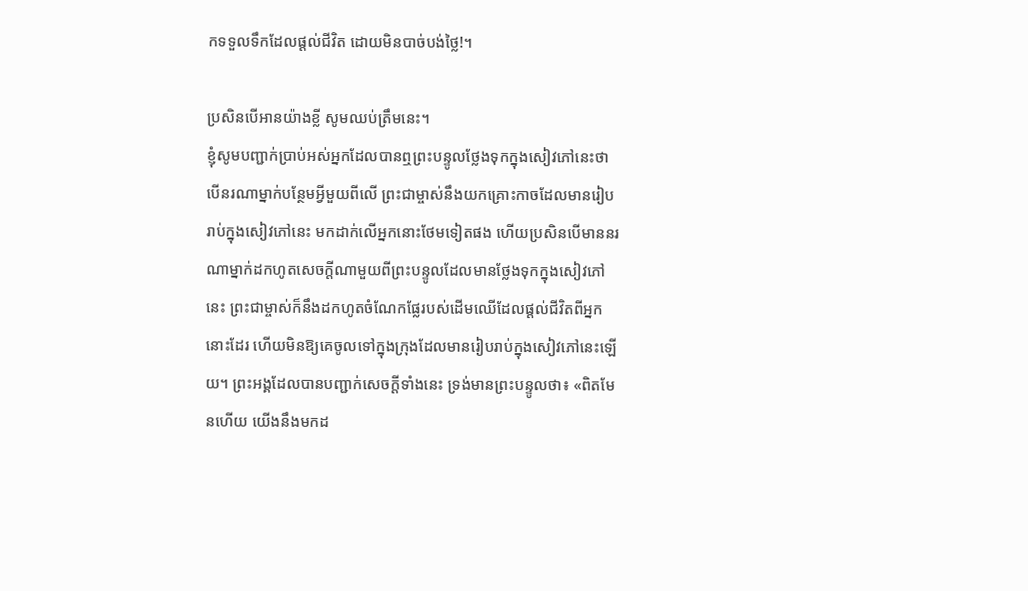កទទួលទឹកដែលផ្តល់ជីវិត ដោយមិនបាច់បង់ថ្លៃ!។

ប្រសិនបើអានយ៉ាងខ្លី សូមឈប់ត្រឹមនេះ។
ខ្ញុំសូមបញ្ជាក់ប្រាប់អស់អ្នកដែលបានឮព្រះបន្ទូលថ្លែងទុកក្នុងសៀវភៅនេះថា បើនរណាម្នាក់បន្ថែមអ្វីមួយពីលើ ព្រះជាម្ចាស់នឹងយកគ្រោះកាចដែលមានរៀបរាប់ក្នុងសៀវភៅនេះ មកដាក់លើអ្នកនោះថែមទៀតផង ហើយប្រសិនបើមាននរណាម្នាក់ដកហូតសេចក្តីណាមួយពីព្រះបន្ទូលដែលមានថ្លែងទុកក្នុងសៀវភៅនេះ ព្រះជាម្ចាស់ក៏នឹងដកហូតចំណែកផ្លែរបស់ដើមឈើដែលផ្តល់ជីវិតពីអ្នកនោះដែរ ហើយមិនឱ្យគេចូលទៅក្នុងក្រុងដែលមានរៀបរាប់ក្នុងសៀវភៅនេះឡើយ។ ព្រះអង្គដែលបានបញ្ជាក់សេចក្តីទាំងនេះ ទ្រង់មានព្រះបន្ទូលថា៖ «ពិតមែនហើយ យើងនឹងមកដ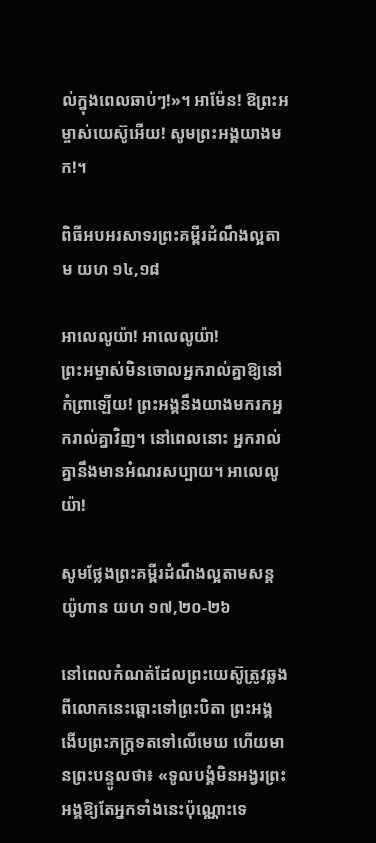ល់ក្នុងពេលឆាប់ៗ!»។ អាម៉ែន! ឱព្រះអម្ចាស់យេស៊ូអើយ! សូមព្រះអង្គយាងមក!។

ពិធីអបអរសាទរព្រះគម្ពីរដំណឹងល្អតាម យហ ១៤,១៨

អាលេលូយ៉ា! អាលេលូយ៉ា!
ព្រះអម្ចាស់មិនចោលអ្នករាល់គ្នាឱ្យនៅកំព្រាឡើយ! ព្រះអង្គនឹងយាងមករកអ្នករាល់គ្នាវិញ។ នៅពេលនោះ អ្នករាល់គ្នានឹងមានអំណរសប្បាយ។ អាលេលូយ៉ា!

សូមថ្លែងព្រះគម្ពីរដំណឹងល្អតាមសន្តយ៉ូហាន យហ ១៧,២០-២៦

នៅពេលកំណត់ដែលព្រះយេស៊ូត្រូវឆ្លងពីលោកនេះឆ្ពោះទៅព្រះបិតា ព្រះអង្គងើបព្រះភក្រ្ដទតទៅលើមេឃ ហើយមានព្រះបន្ទូលថា៖ «ទូលបង្គំមិនអង្វរព្រះអង្គឱ្យតែអ្នកទាំងនេះប៉ុណ្ណោះទេ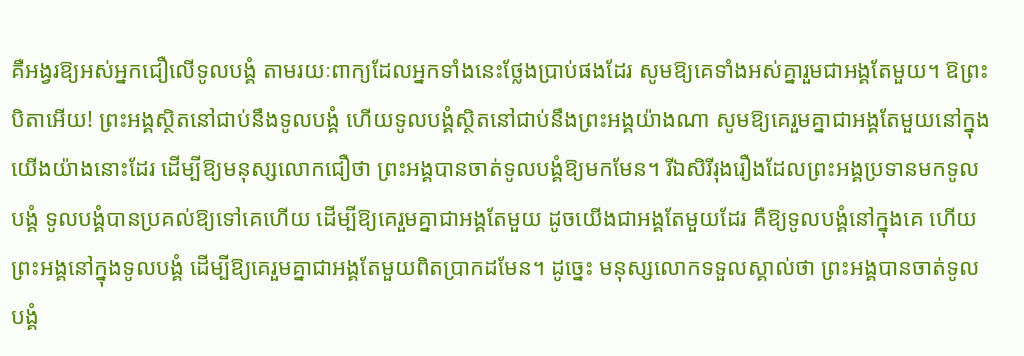គឺអង្វរឱ្យអស់អ្នកជឿលើទូលបង្គំ តាមរយៈពាក្យដែលអ្នកទាំងនេះថ្លែងប្រាប់ផងដែរ សូមឱ្យគេទាំងអស់គ្នារួមជាអង្គតែមួយ។ ឱព្រះបិតាអើយ! ព្រះអង្គស្ថិតនៅជាប់នឹងទូលបង្គំ ហើយទូលបង្គំស្ថិតនៅជាប់នឹងព្រះអង្គយ៉ាងណា សូមឱ្យគេរួមគ្នាជាអង្គតែមួយនៅក្នុងយើងយ៉ាងនោះដែរ ដើម្បីឱ្យមនុស្សលោកជឿថា ព្រះអង្គបានចាត់ទូលបង្គំឱ្យមកមែន។ រីឯសិរីរុងរឿងដែលព្រះអង្គប្រទានមកទូលបង្គំ ទូលបង្គំបានប្រគល់ឱ្យទៅគេហើយ ដើម្បីឱ្យគេរួមគ្នាជាអង្គតែមួយ ដូចយើងជាអង្គតែមួយដែរ គឺឱ្យទូលបង្គំនៅក្នុងគេ ហើយព្រះអង្គនៅក្នុងទូលបង្គំ ដើម្បីឱ្យគេរួមគ្នាជាអង្គតែមួយពិតប្រាកដមែន។ ដូច្នេះ មនុស្សលោកទទួលស្គាល់ថា ព្រះអង្គបានចាត់ទូលបង្គំ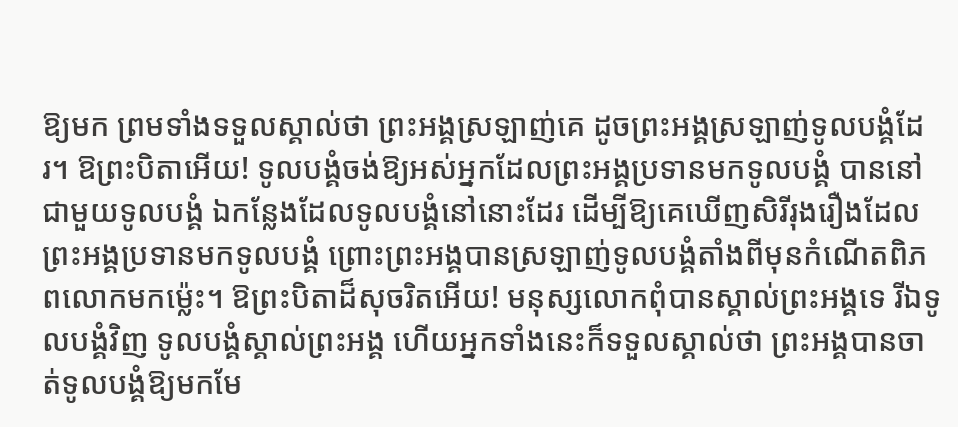ឱ្យមក ព្រមទាំងទទួលស្គាល់ថា ព្រះអង្គស្រឡាញ់គេ ដូចព្រះអង្គស្រឡាញ់ទូលបង្គំដែរ។ ឱព្រះបិតាអើយ! ទូលបង្គំចង់ឱ្យអស់អ្នកដែលព្រះអង្គប្រទានមកទូលបង្គំ បាននៅជាមួយទូលបង្គំ ឯកន្លែងដែលទូលបង្គំនៅនោះដែរ ដើម្បីឱ្យគេឃើញសិរីរុងរឿងដែលព្រះអង្គប្រទានមកទូលបង្គំ ព្រោះព្រះអង្គបានស្រឡាញ់ទូលបង្គំតាំងពីមុនកំណើតពិភពលោកមកម្ល៉េះ។ ឱព្រះបិតាដ៏សុចរិតអើយ! មនុស្សលោកពុំបានស្គាល់ព្រះអង្គទេ រីឯទូលបង្គំវិញ ទូលបង្គំស្គាល់ព្រះអង្គ ហើយអ្នកទាំងនេះក៏ទទួលស្គាល់ថា ព្រះអង្គបានចាត់ទូលបង្គំឱ្យមកមែ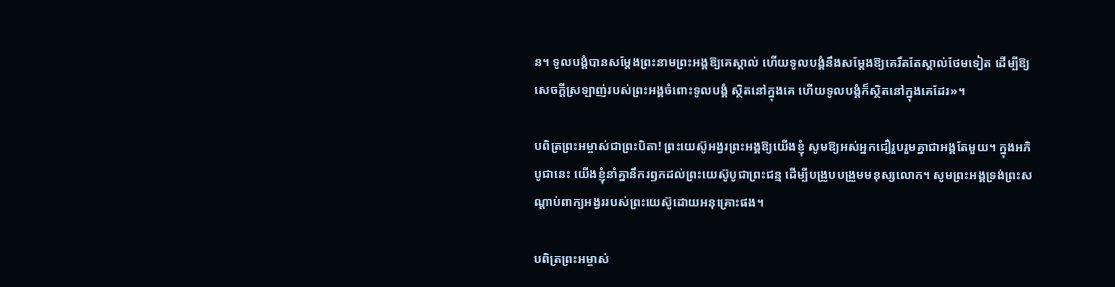ន។ ទូលបង្គំបានសម្តែងព្រះនាមព្រះអង្គឱ្យគេស្គាល់ ហើយទូលបង្គំនឹងសម្តែងឱ្យគេរឹតតែស្គាល់ថែមទៀត ដើម្បីឱ្យសេចក្តីស្រឡាញ់របស់ព្រះអង្គចំពោះទូលបង្គំ ស្ថិតនៅក្នុងគេ ហើយទូលបង្គំក៏ស្ថិតនៅក្នុងគេដែរ»។

បពិត្រព្រះអម្ចាស់ជាព្រះបិតា! ព្រះយេស៊ូអង្វរព្រះអង្គឱ្យយើងខ្ញុំ សូមឱ្យអស់អ្នកជឿរួបរួមគ្នាជាអង្គតែមួយ។ ក្នុងអភិបូជានេះ យើងខ្ញុំនាំគ្នានឹករឭកដល់ព្រះយេស៊ូបូជាព្រះជន្ម ដើម្បីបង្រួបបង្រួមមនុស្សលោក។ សូមព្រះអង្គទ្រង់ព្រះសណ្តាប់ពាក្យអង្វររបស់ព្រះយេស៊ូដោយអនុគ្រោះផង។

បពិត្រព្រះអម្ចាស់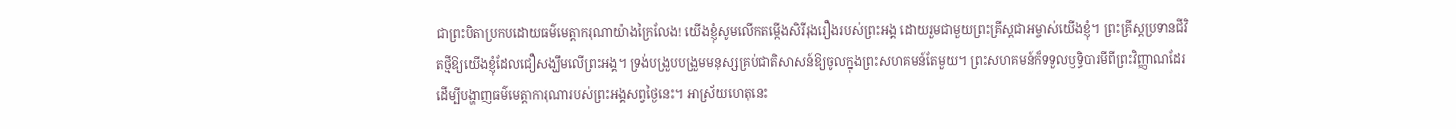ជាព្រះបិតាប្រកបដោយធម៌មេត្តាករុណាយ៉ាងក្រៃលែង! យើងខ្ញុំសូមលើកតម្កើងសិរីរុងរឿងរបស់ព្រះអង្គ ដោយរួមជាមួយព្រះគ្រីស្តជាអម្ចាស់យើងខ្ញុំ។ ព្រះគ្រីស្តប្រទានជីវិតថ្មីឱ្យយើងខ្ញុំដែលជឿសង្ឃឹមលើព្រះអង្គ។ ទ្រង់បង្រួបបង្រួមមនុស្សគ្រប់ជាតិសាសន៍ឱ្យចូលក្នុងព្រះសហគមន៍តែមួយ។ ព្រះសហគមន៍ក៏ទទួលឫទ្ធិបារមីពីព្រះវិញ្ញាណដែរ ដើម្បីបង្ហាញធម៌មេត្តាការុណារបស់ព្រះអង្គសព្វថ្ងៃនេះ។ អាស្រ័យហេតុនេះ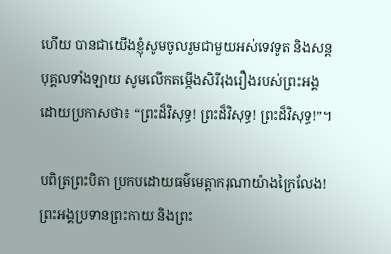ហើយ បានជាយើងខ្ញុំសូមចូលរួមជាមួយអស់ទេវទូត និងសន្តបុគ្គលទាំងឡាយ សូមលើកតម្កើងសិរីរុងរឿងរបស់ព្រះអង្គ ដោយប្រកាសថា៖ “ព្រះដ៏វិសុទ្ធ! ព្រះដ៏វិសុទ្ធ! ព្រះដ៏វិសុទ្ធ!”។

បពិត្រព្រះបិតា ប្រកបដោយធម៌មេត្តាករុណាយ៉ាងក្រៃលែង! ព្រះអង្គប្រទានព្រះកាយ និងព្រះ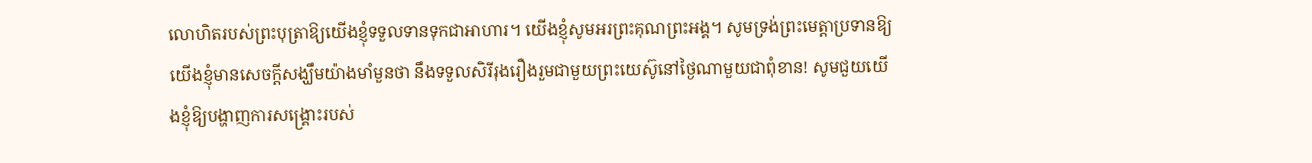លោហិតរបស់ព្រះបុត្រាឱ្យយើងខ្ញុំទទួលទានទុកជាអាហារ។ យើងខ្ញុំសូមអរព្រះគុណព្រះអង្គ។ សូមទ្រង់ព្រះមេត្តាប្រទានឱ្យយើងខ្ញុំមានសេចក្តីសង្ឃឹមយ៉ាងមាំមួនថា នឹងទទួលសិរីរុងរឿងរួមជាមួយព្រះយេស៊ូនៅថ្ងៃណាមួយជាពុំខាន! សូមជួយយើងខ្ញុំឱ្យបង្ហាញការសង្គ្រោះរបស់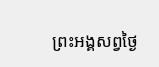ព្រះអង្គសព្វថ្ងៃ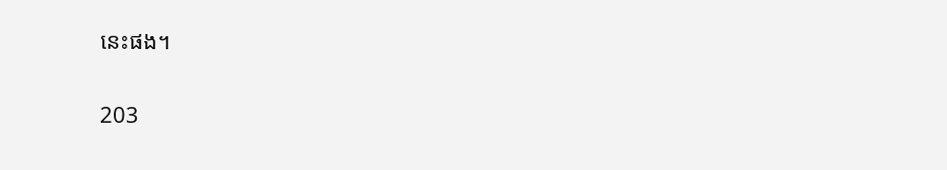នេះផង។

203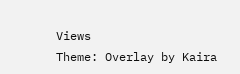Views
Theme: Overlay by Kaira